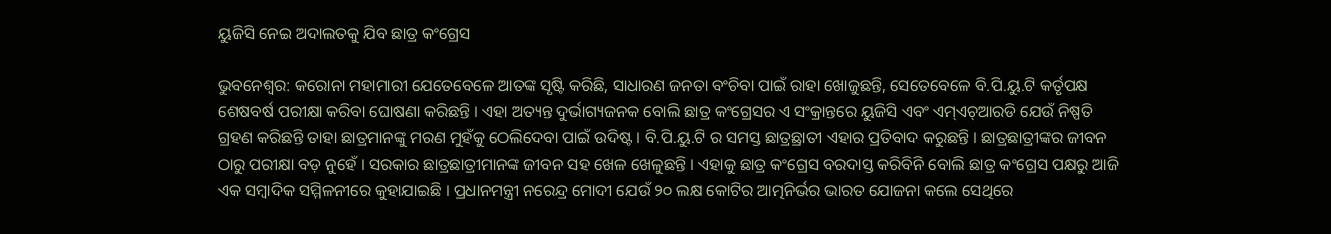ୟୁଜିସି ନେଇ ଅଦାଲତକୁ ଯିବ ଛାତ୍ର କଂଗ୍ରେସ

ଭୁବନେଶ୍ୱର: କରୋନା ମହାମାରୀ ଯେତେବେଳେ ଆତଙ୍କ ସୃଷ୍ଟି କରିଛି, ସାଧାରଣ ଜନତା ବଂଚିବା ପାଇଁ ରାହା ଖୋଜୁଛନ୍ତି, ସେତେବେଳେ ବି.ପି.ୟୁ.ଟି କର୍ତୃପକ୍ଷ ଶେଷବର୍ଷ ପରୀକ୍ଷା କରିବା ଘୋଷଣା କରିଛନ୍ତି । ଏହା ଅତ୍ୟନ୍ତ ଦୁର୍ଭାଗ୍ୟଜନକ ବୋଲି ଛାତ୍ର କଂଗ୍ରେସର ଏ ସଂକ୍ରାନ୍ତରେ ୟୁଜିସି ଏବଂ ଏମ୍ଏଚ୍ଆରଡି ଯେଉଁ ନିଷ୍ପତି ଗ୍ରହଣ କରିଛନ୍ତି ତାହା ଛାତ୍ରମାନଙ୍କୁ ମରଣ ମୁହଁକୁ ଠେଲିଦେବା ପାଇଁ ଉଦିଷ୍ଟ । ବି.ପି.ୟୁ.ଟି ର ସମସ୍ତ ଛାତ୍ରଛ୍ରାତୀ ଏହାର ପ୍ରତିବାଦ କରୁଛନ୍ତି । ଛାତ୍ରଛାତ୍ରୀଙ୍କର ଜୀବନ ଠାରୁ ପରୀକ୍ଷା ବଡ଼ ନୁହେଁ । ସରକାର ଛାତ୍ରଛାତ୍ରୀମାନଙ୍କ ଜୀବନ ସହ ଖେଳ ଖେଳୁଛନ୍ତି । ଏହାକୁ ଛାତ୍ର କଂଗ୍ରେସ ବରଦାସ୍ତ କରିବିନି ବୋଲି ଛାତ୍ର କଂଗ୍ରେସ ପକ୍ଷରୁ ଆଜି ଏକ ସମ୍ବାଦିକ ସମ୍ମିଳନୀରେ କୁହାଯାଇଛି । ପ୍ରଧାନମନ୍ତ୍ରୀ ନରେନ୍ଦ୍ର ମୋଦୀ ଯେଉଁ ୨୦ ଲକ୍ଷ କୋଟିର ଆତ୍ମନିର୍ଭର ଭାରତ ଯୋଜନା କଲେ ସେଥିରେ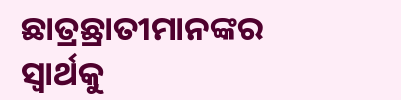ଛାତ୍ରଛ୍ରାତୀମାନଙ୍କର ସ୍ୱାର୍ଥକୁ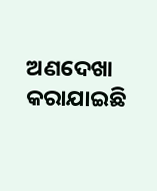ଅଣଦେଖା କରାଯାଇଛି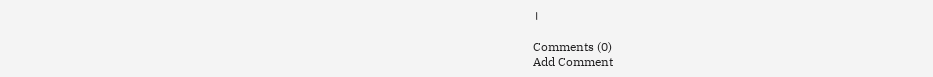।

Comments (0)
Add Comment